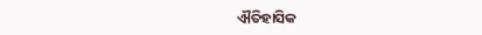ଐତିହାସିକ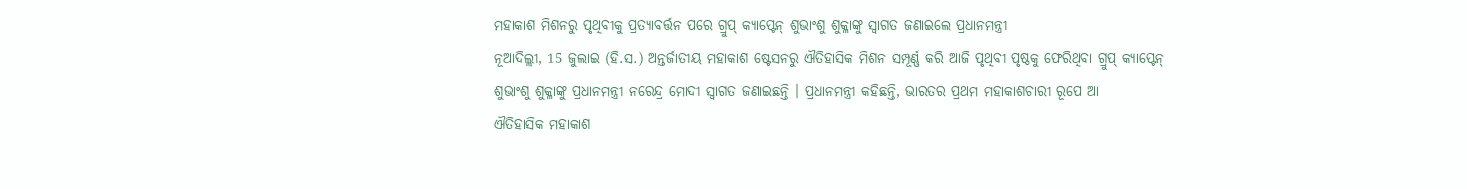ମହାକାଶ ମିଶନରୁ ପୃଥିବୀକୁ ପ୍ରତ୍ୟାବର୍ତ୍ତନ ପରେ ଗ୍ରୁପ୍ କ୍ୟାପ୍ଟେନ୍ ଶୁଭାଂଶୁ ଶୁକ୍ଳାଙ୍କୁ ସ୍ୱାଗତ ଜଣାଇଲେ ପ୍ରଧାନମନ୍ତ୍ରୀ
ନୂଆଦିଲ୍ଲୀ, 15 ଜୁଲାଇ (ହି.ସ.) ଅନ୍ତର୍ଜାତୀୟ ମହାକାଶ ଷ୍ଟେସନରୁ ଐତିହାସିକ ମିଶନ ସମ୍ପୂର୍ଣ୍ଣ କରି ଆଜି ପୃଥିବୀ ପୃଷ୍ଠକୁ ଫେରିଥିବା ଗ୍ରୁପ୍ କ୍ୟାପ୍ଟେନ୍ ଶୁଭାଂଶୁ ଶୁକ୍ଳାଙ୍କୁ ପ୍ରଧାନମନ୍ତ୍ରୀ ନରେନ୍ଦ୍ର ମୋଦୀ ସ୍ୱାଗତ ଜଣାଇଛନ୍ତି । ପ୍ରଧାନମନ୍ତ୍ରୀ କହିଛନ୍ତି, ଭାରତର ପ୍ରଥମ ମହାକାଶଚାରୀ ରୂପେ ଆ
ଐତିହାସିକ ମହାକାଶ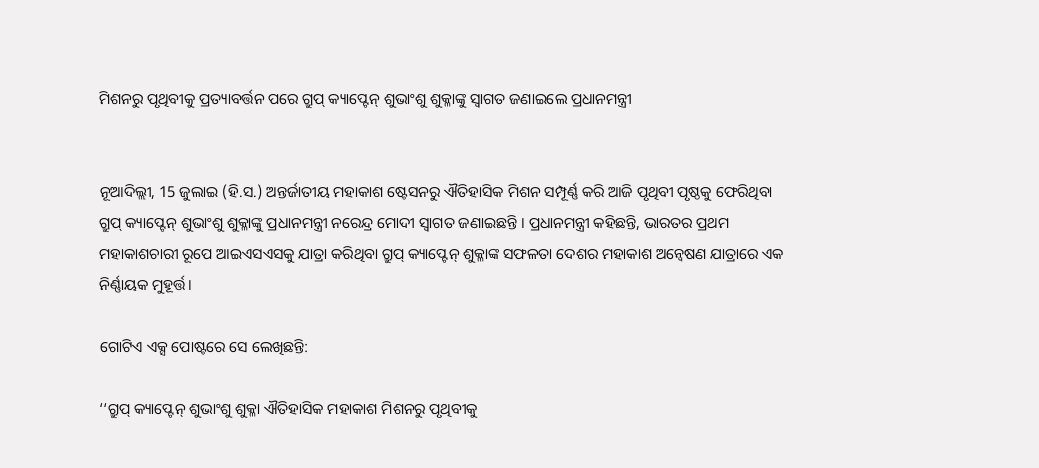ମିଶନରୁ ପୃଥିବୀକୁ ପ୍ରତ୍ୟାବର୍ତ୍ତନ ପରେ ଗ୍ରୁପ୍ କ୍ୟାପ୍ଟେନ୍ ଶୁଭାଂଶୁ ଶୁକ୍ଳାଙ୍କୁ ସ୍ୱାଗତ ଜଣାଇଲେ ପ୍ରଧାନମନ୍ତ୍ରୀ


ନୂଆଦିଲ୍ଲୀ, 15 ଜୁଲାଇ (ହି.ସ.) ଅନ୍ତର୍ଜାତୀୟ ମହାକାଶ ଷ୍ଟେସନରୁ ଐତିହାସିକ ମିଶନ ସମ୍ପୂର୍ଣ୍ଣ କରି ଆଜି ପୃଥିବୀ ପୃଷ୍ଠକୁ ଫେରିଥିବା ଗ୍ରୁପ୍ କ୍ୟାପ୍ଟେନ୍ ଶୁଭାଂଶୁ ଶୁକ୍ଳାଙ୍କୁ ପ୍ରଧାନମନ୍ତ୍ରୀ ନରେନ୍ଦ୍ର ମୋଦୀ ସ୍ୱାଗତ ଜଣାଇଛନ୍ତି । ପ୍ରଧାନମନ୍ତ୍ରୀ କହିଛନ୍ତି, ଭାରତର ପ୍ରଥମ ମହାକାଶଚାରୀ ରୂପେ ଆଇଏସଏସକୁ ଯାତ୍ରା କରିଥିବା ଗ୍ରୁପ୍ କ୍ୟାପ୍ଟେନ୍ ଶୁକ୍ଳାଙ୍କ ସଫଳତା ଦେଶର ମହାକାଶ ଅନ୍ୱେଷଣ ଯାତ୍ରାରେ ଏକ ନିର୍ଣ୍ଣାୟକ ମୁହୂର୍ତ୍ତ।

ଗୋଟିଏ ଏକ୍ସ ପୋଷ୍ଟରେ ସେ ଲେଖିଛନ୍ତି:

‘‘ଗ୍ରୁପ୍ କ୍ୟାପ୍ଟେନ୍ ଶୁଭାଂଶୁ ଶୁକ୍ଳା ଐତିହାସିକ ମହାକାଶ ମିଶନରୁ ପୃଥିବୀକୁ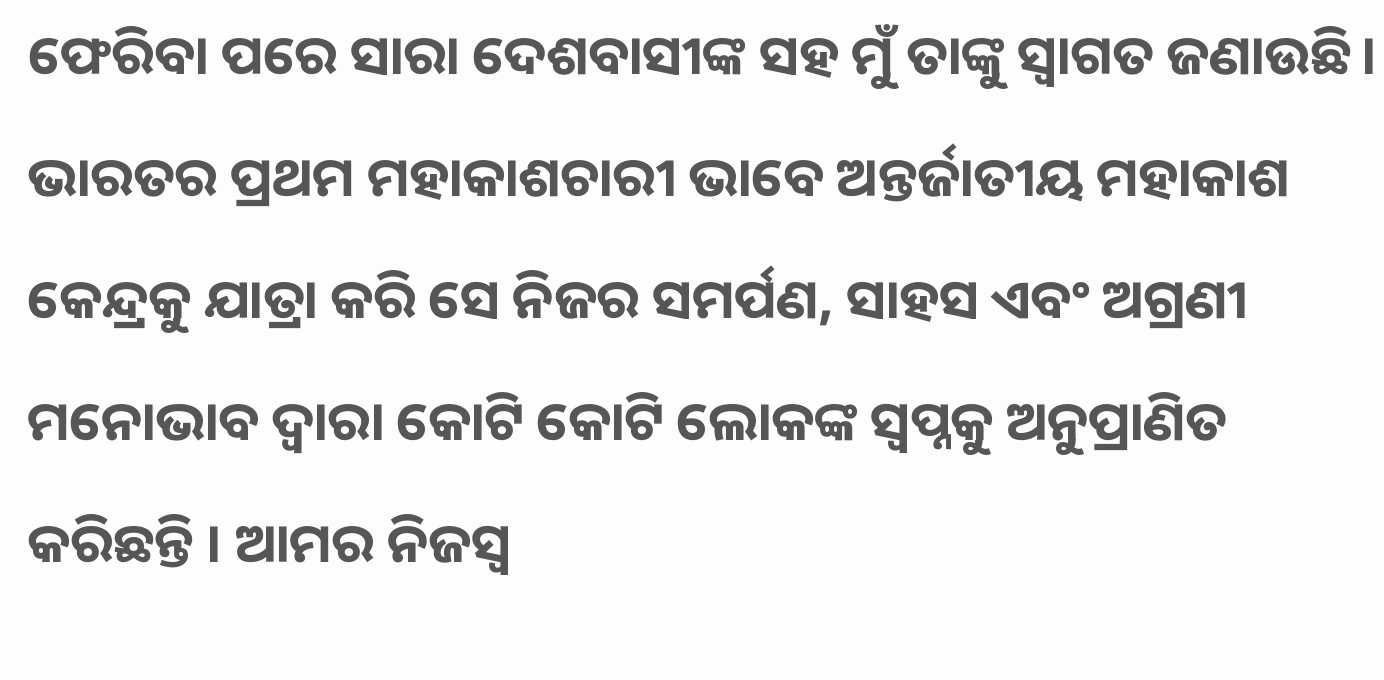ଫେରିବା ପରେ ସାରା ଦେଶବାସୀଙ୍କ ସହ ମୁଁ ତାଙ୍କୁ ସ୍ୱାଗତ ଜଣାଉଛି। ଭାରତର ପ୍ରଥମ ମହାକାଶଚାରୀ ଭାବେ ଅନ୍ତର୍ଜାତୀୟ ମହାକାଶ କେନ୍ଦ୍ରକୁ ଯାତ୍ରା କରି ସେ ନିଜର ସମର୍ପଣ, ସାହସ ଏବଂ ଅଗ୍ରଣୀ ମନୋଭାବ ଦ୍ୱାରା କୋଟି କୋଟି ଲୋକଙ୍କ ସ୍ୱପ୍ନକୁ ଅନୁପ୍ରାଣିତ କରିଛନ୍ତି । ଆମର ନିଜସ୍ୱ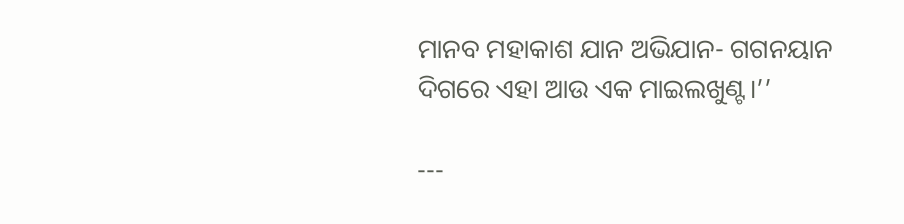ମାନବ ମହାକାଶ ଯାନ ଅଭିଯାନ- ଗଗନୟାନ ଦିଗରେ ଏହା ଆଉ ଏକ ମାଇଲଖୁଣ୍ଟ।’’

---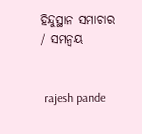ହିନ୍ଦୁସ୍ଥାନ ସମାଚାର / ସମନ୍ୱୟ


 rajesh pande